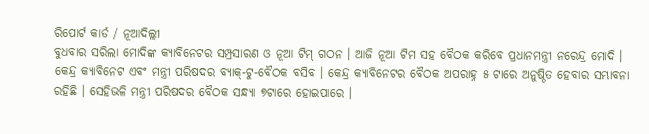ରିପୋର୍ଟ କାର୍ଡ / ନୂଆଦିଲ୍ଲୀ
ବୁଧବାର ସରିଲା ମୋଦିଙ୍କ କ୍ୟାବିନେଟର ସମ୍ପ୍ରସାରଣ ଓ ନୂଆ ଟିମ୍ ଗଠନ । ଆଜି ନୂଆ ଟିମ ସହ ବୈଠକ କରିବେ ପ୍ରଧାନମନ୍ତ୍ରୀ ନରେନ୍ଦ୍ର ମୋଦି । କେନ୍ଦ୍ର କ୍ୟାବିନେଟ ଏବଂ ମନ୍ତ୍ରୀ ପରିଷଦର ବ୍ୟାକ୍-ଟୁ-ବୈଠକ ବସିବ । କେନ୍ଦ୍ର କ୍ୟାବିନେଟର ବୈଠକ ଅପରାହ୍ନ ୫ ଟାରେ ଅନୁଷ୍ଠିତ ହେବାର ସମ୍ଭାବନା ରହିଛି । ସେହିଭଳି ମନ୍ତ୍ରୀ ପରିଷଦର ବୈଠକ ସନ୍ଧ୍ୟା ୭ଟାରେ ହୋଇପାରେ ।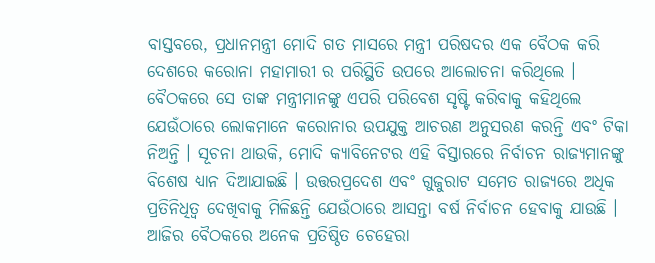ବାସ୍ତବରେ, ପ୍ରଧାନମନ୍ତ୍ରୀ ମୋଦି ଗତ ମାସରେ ମନ୍ତ୍ରୀ ପରିଷଦର ଏକ ବୈଠକ କରି ଦେଶରେ କରୋନା ମହାମାରୀ ର ପରିସ୍ଥିତି ଉପରେ ଆଲୋଚନା କରିଥିଲେ । ବୈଠକରେ ସେ ତାଙ୍କ ମନ୍ତ୍ରୀମାନଙ୍କୁ ଏପରି ପରିବେଶ ସୃଷ୍ଟି କରିବାକୁ କହିଥିଲେ ଯେଉଁଠାରେ ଲୋକମାନେ କରୋନାର ଉପଯୁକ୍ତ ଆଚରଣ ଅନୁସରଣ କରନ୍ତି ଏବଂ ଟିକା ନିଅନ୍ତି । ସୂଚନା ଥାଉକି, ମୋଦି କ୍ୟାବିନେଟର ଏହି ବିସ୍ତାରରେ ନିର୍ବାଚନ ରାଜ୍ୟମାନଙ୍କୁ ବିଶେଷ ଧ୍ୟାନ ଦିଆଯାଇଛି । ଉତ୍ତରପ୍ରଦେଶ ଏବଂ ଗୁଜୁରାଟ ସମେତ ରାଜ୍ୟରେ ଅଧିକ ପ୍ରତିନିଧିତ୍ୱ ଦେଖିବାକୁ ମିଳିଛନ୍ତି ଯେଉଁଠାରେ ଆସନ୍ତା ବର୍ଷ ନିର୍ବାଚନ ହେବାକୁ ଯାଉଛି । ଆଜିର ବୈଠକରେ ଅନେକ ପ୍ରତିଷ୍ଠିତ ଚେହେରା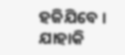ହଜିଯିବେ । ଯାହାକି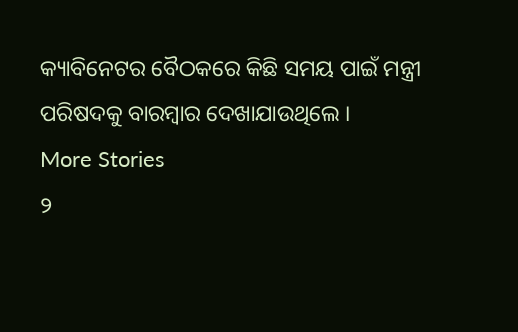କ୍ୟାବିନେଟର ବୈଠକରେ କିଛି ସମୟ ପାଇଁ ମନ୍ତ୍ରୀ ପରିଷଦକୁ ବାରମ୍ବାର ଦେଖାଯାଉଥିଲେ ।
More Stories
୨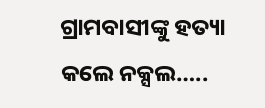ଗ୍ରାମବାସୀଙ୍କୁ ହତ୍ୟା କଲେ ନକ୍ସଲ…..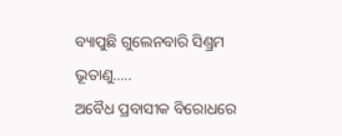ବ୍ୟାପୁଛି ଗୁଲେନବାରି ସିଣ୍ଡ୍ରମ ଭୂତାଣୁ…..
ଅବୈଧ ପ୍ରବାସୀକ ବିରୋଧରେ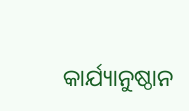କାର୍ଯ୍ୟାନୁଷ୍ଠାନ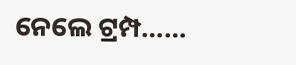ନେଲେ ଟ୍ରମ୍ପ……